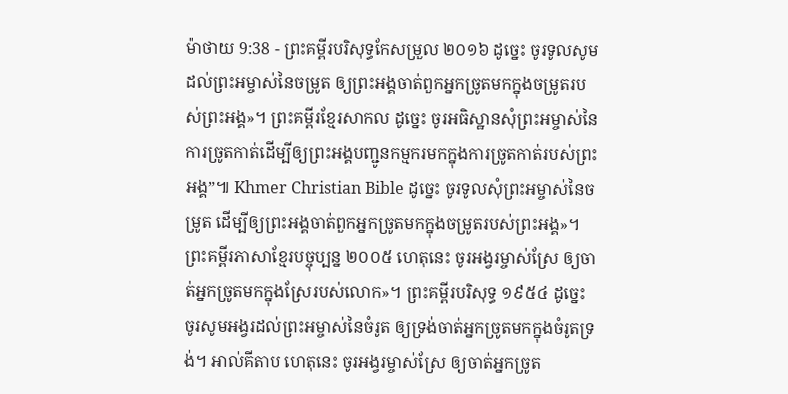ម៉ាថាយ 9:38 - ព្រះគម្ពីរបរិសុទ្ធកែសម្រួល ២០១៦ ដូច្នេះ ចូរទូលសូមដល់ព្រះអម្ចាស់នៃចម្រូត ឲ្យព្រះអង្គចាត់ពួកអ្នកច្រូតមកក្នុងចម្រូតរបស់ព្រះអង្គ»។ ព្រះគម្ពីរខ្មែរសាកល ដូច្នេះ ចូរអធិស្ឋានសុំព្រះអម្ចាស់នៃការច្រូតកាត់ដើម្បីឲ្យព្រះអង្គបញ្ជូនកម្មករមកក្នុងការច្រូតកាត់របស់ព្រះអង្គ”៕ Khmer Christian Bible ដូច្នេះ ចូរទូលសុំព្រះអម្ចាស់នៃចម្រូត ដើម្បីឲ្យព្រះអង្គចាត់ពួកអ្នកច្រូតមកក្នុងចម្រូតរបស់ព្រះអង្គ»។ ព្រះគម្ពីរភាសាខ្មែរបច្ចុប្បន្ន ២០០៥ ហេតុនេះ ចូរអង្វរម្ចាស់ស្រែ ឲ្យចាត់អ្នកច្រូតមកក្នុងស្រែរបស់លោក»។ ព្រះគម្ពីរបរិសុទ្ធ ១៩៥៤ ដូច្នេះ ចូរសូមអង្វរដល់ព្រះអម្ចាស់នៃចំរូត ឲ្យទ្រង់ចាត់អ្នកច្រូតមកក្នុងចំរូតទ្រង់។ អាល់គីតាប ហេតុនេះ ចូរអង្វរម្ចាស់ស្រែ ឲ្យចាត់អ្នកច្រូត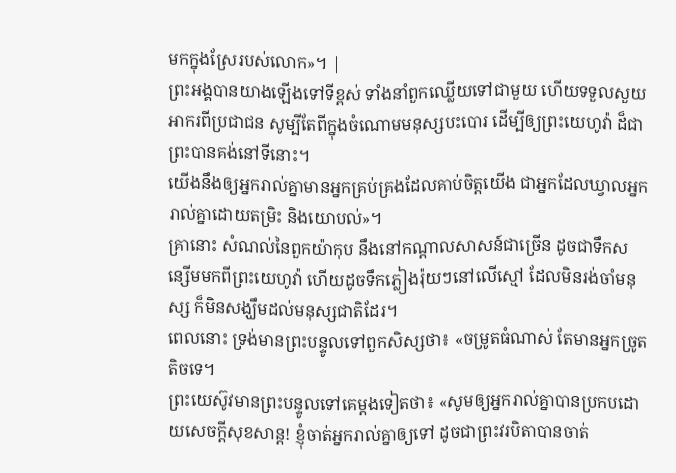មកក្នុងស្រែរបស់លោក»។ |
ព្រះអង្គបានយាងឡើងទៅទីខ្ពស់ ទាំងនាំពួកឈ្លើយទៅជាមួយ ហើយទទួលសួយអាករពីប្រជាជន សូម្បីតែពីក្នុងចំណោមមនុស្សបះបោរ ដើម្បីឲ្យព្រះយេហូវ៉ា ដ៏ជាព្រះបានគង់នៅទីនោះ។
យើងនឹងឲ្យអ្នករាល់គ្នាមានអ្នកគ្រប់គ្រងដែលគាប់ចិត្តយើង ជាអ្នកដែលឃ្វាលអ្នករាល់គ្នាដោយតម្រិះ និងយោបល់»។
គ្រានោះ សំណល់នៃពួកយ៉ាកុប នឹងនៅកណ្ដាលសាសន៍ជាច្រើន ដូចជាទឹកសន្សើមមកពីព្រះយេហូវ៉ា ហើយដូចទឹកភ្លៀងរ៉ុយៗនៅលើស្មៅ ដែលមិនរង់ចាំមនុស្ស ក៏មិនសង្ឃឹមដល់មនុស្សជាតិដែរ។
ពេលនោះ ទ្រង់មានព្រះបន្ទូលទៅពួកសិស្សថា៖ «ចម្រូតធំណាស់ តែមានអ្នកច្រូតតិចទេ។
ព្រះយេស៊ូវមានព្រះបន្ទូលទៅគេម្តងទៀតថា៖ «សូមឲ្យអ្នករាល់គ្នាបានប្រកបដោយសេចក្តីសុខសាន្ត! ខ្ញុំចាត់អ្នករាល់គ្នាឲ្យទៅ ដូចជាព្រះវរបិតាបានចាត់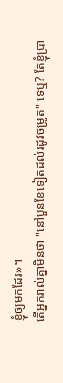ខ្ញុំឲ្យមកដែរ»។
តើអ្នករាល់គ្នាមិនថា "នៅបួនខែទៀតដល់រដូវចម្រូត" ទេឬ? តែខ្ញុំប្រា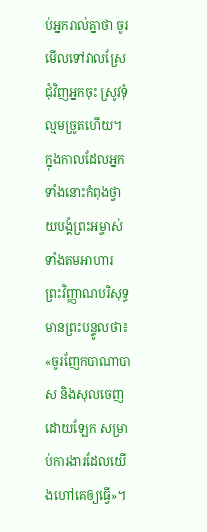ប់អ្នករាល់គ្នាថា ចូរមើលទៅវាលស្រែជុំវិញអ្នកចុះ ស្រូវទុំល្មមច្រូតហើយ។
ក្នុងកាលដែលអ្នកទាំងនោះកំពុងថ្វាយបង្គំព្រះអម្ចាស់ ទាំងតមអាហារ ព្រះវិញ្ញាណបរិសុទ្ធមានព្រះបន្ទូលថា៖ «ចូរញែកបាណាបាស និងសុលចេញដោយឡែក សម្រាប់ការងារដែលយើងហៅគេឲ្យធ្វើ»។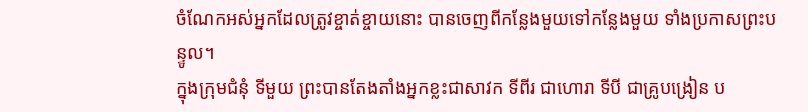ចំណែកអស់អ្នកដែលត្រូវខ្ចាត់ខ្ចាយនោះ បានចេញពីកន្លែងមួយទៅកន្លែងមួយ ទាំងប្រកាសព្រះបន្ទូល។
ក្នុងក្រុមជំនុំ ទីមួយ ព្រះបានតែងតាំងអ្នកខ្លះជាសាវក ទីពីរ ជាហោរា ទីបី ជាគ្រូបង្រៀន ប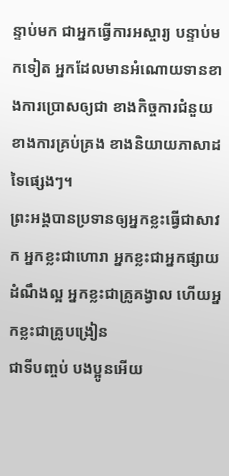ន្ទាប់មក ជាអ្នកធ្វើការអស្ចារ្យ បន្ទាប់មកទៀត អ្នកដែលមានអំណោយទានខាងការប្រោសឲ្យជា ខាងកិច្ចការជំនួយ ខាងការគ្រប់គ្រង ខាងនិយាយភាសាដទៃផ្សេងៗ។
ព្រះអង្គបានប្រទានឲ្យអ្នកខ្លះធ្វើជាសាវក អ្នកខ្លះជាហោរា អ្នកខ្លះជាអ្នកផ្សាយដំណឹងល្អ អ្នកខ្លះជាគ្រូគង្វាល ហើយអ្នកខ្លះជាគ្រូបង្រៀន
ជាទីបញ្ចប់ បងប្អូនអើយ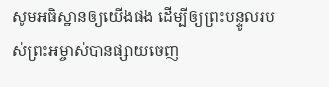សូមអធិស្ឋានឲ្យយើងផង ដើម្បីឲ្យព្រះបន្ទូលរបស់ព្រះអម្ចាស់បានផ្សាយចេញ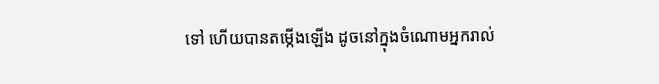ទៅ ហើយបានតម្កើងឡើង ដូចនៅក្នុងចំណោមអ្នករាល់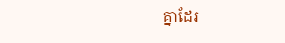គ្នាដែរ